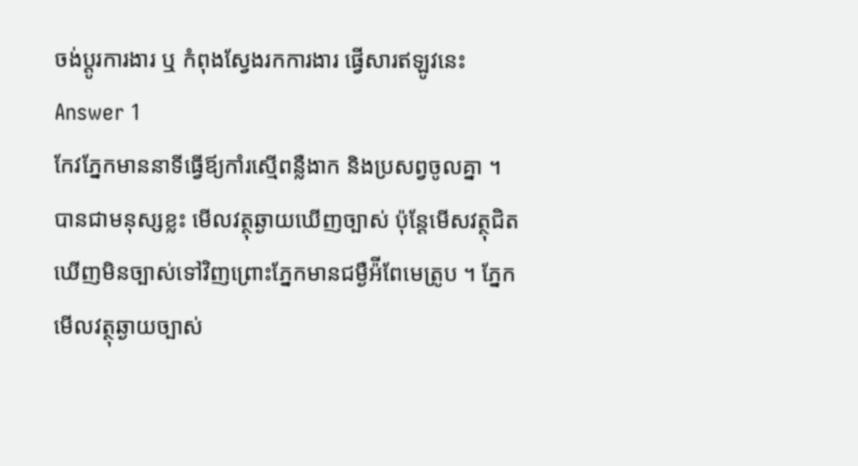ចង់ប្តូរការងារ ឬ កំពុងស្វែងរកការងារ ផ្វើសារឥឡូវនេះ
Answer 1
កែវភ្នែកមាននាទីធ្វើឪ្យកាំរស្មើពន្លឺងាក និងប្រសព្វចូលគ្នា ។ បានជាមនុស្សខ្លះ មើលវត្ថុឆ្ងាយឃើញច្បាស់ ប៉ុន្ដែមើសវត្ថុជិតឃើញមិនច្បាស់ទៅវិញព្រោះភ្នែកមានជម្ងឺអ៉ីពែមេត្រូប ។ ភ្នែកមើលវត្ថុឆ្ងាយច្បាស់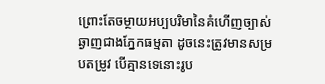ព្រោះតែចម្ថាយអប្បបរិមានៃគំហើញច្បាស់ឆ្ងាញជាងភ្នែកធម្មតា ដូចនេះត្រូវមានសម្របតម្រូវ បើគ្មានទេនោះរូប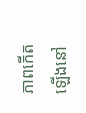ភាពកើតឡើងនៅ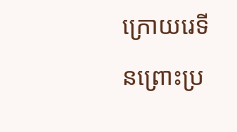ក្រោយរេទីនព្រោះប្រ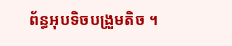ព័ន្ធអុបទិចបង្រួមតិច ។